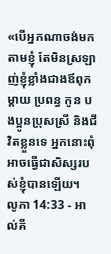«បើអ្នកណាចង់មកតាមខ្ញុំ តែមិនស្រឡាញ់ខ្ញុំខ្លាំងជាងឪពុកម្ដាយ ប្រពន្ធ កូន បងប្អូនប្រុសស្រី និងជីវិតខ្លួនទេ អ្នកនោះពុំអាចធ្វើជាសិស្សរបស់ខ្ញុំបានឡើយ។
លូកា 14:33 - អាល់គី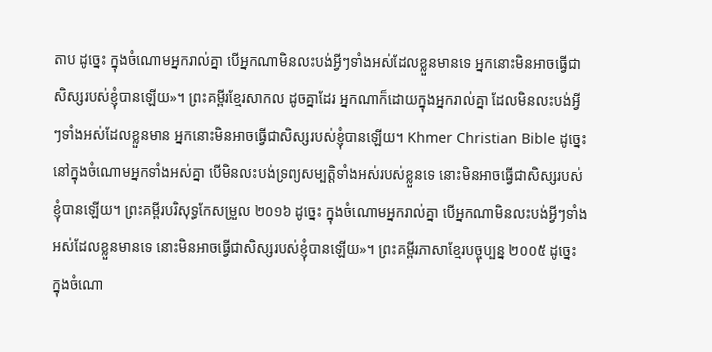តាប ដូច្នេះ ក្នុងចំណោមអ្នករាល់គ្នា បើអ្នកណាមិនលះបង់អ្វីៗទាំងអស់ដែលខ្លួនមានទេ អ្នកនោះមិនអាចធ្វើជាសិស្សរបស់ខ្ញុំបានឡើយ»។ ព្រះគម្ពីរខ្មែរសាកល ដូចគ្នាដែរ អ្នកណាក៏ដោយក្នុងអ្នករាល់គ្នា ដែលមិនលះបង់អ្វីៗទាំងអស់ដែលខ្លួនមាន អ្នកនោះមិនអាចធ្វើជាសិស្សរបស់ខ្ញុំបានឡើយ។ Khmer Christian Bible ដូច្នេះនៅក្នុងចំណោមអ្នកទាំងអស់គ្នា បើមិនលះបង់ទ្រព្យសម្បត្ដិទាំងអស់របស់ខ្លួនទេ នោះមិនអាចធ្វើជាសិស្សរបស់ខ្ញុំបានឡើយ។ ព្រះគម្ពីរបរិសុទ្ធកែសម្រួល ២០១៦ ដូច្នេះ ក្នុងចំណោមអ្នករាល់គ្នា បើអ្នកណាមិនលះបង់អ្វីៗទាំងអស់ដែលខ្លួនមានទេ នោះមិនអាចធ្វើជាសិស្សរបស់ខ្ញុំបានឡើយ»។ ព្រះគម្ពីរភាសាខ្មែរបច្ចុប្បន្ន ២០០៥ ដូច្នេះ ក្នុងចំណោ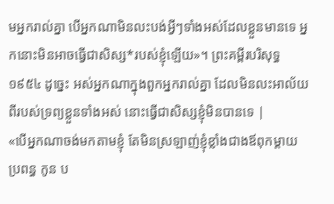មអ្នករាល់គ្នា បើអ្នកណាមិនលះបង់អ្វីៗទាំងអស់ដែលខ្លួនមានទេ អ្នកនោះមិនអាចធ្វើជាសិស្ស*របស់ខ្ញុំឡើយ»។ ព្រះគម្ពីរបរិសុទ្ធ ១៩៥៤ ដូច្នេះ អស់អ្នកណាក្នុងពួកអ្នករាល់គ្នា ដែលមិនលះអាល័យពីរបស់ទ្រព្យខ្លួនទាំងអស់ នោះធ្វើជាសិស្សខ្ញុំមិនបានទេ |
«បើអ្នកណាចង់មកតាមខ្ញុំ តែមិនស្រឡាញ់ខ្ញុំខ្លាំងជាងឪពុកម្ដាយ ប្រពន្ធ កូន ប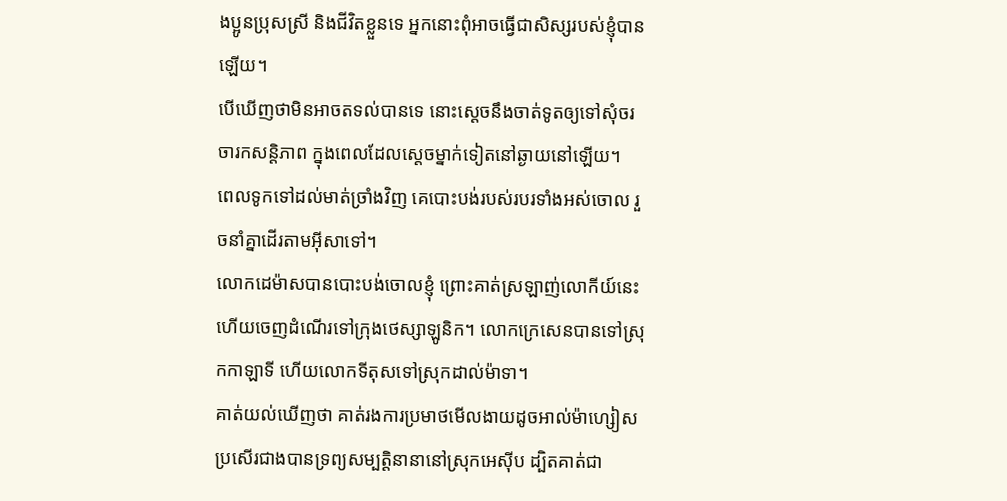ងប្អូនប្រុសស្រី និងជីវិតខ្លួនទេ អ្នកនោះពុំអាចធ្វើជាសិស្សរបស់ខ្ញុំបានឡើយ។
បើឃើញថាមិនអាចតទល់បានទេ នោះស្តេចនឹងចាត់ទូតឲ្យទៅសុំចរចារកសន្ដិភាព ក្នុងពេលដែលស្ដេចម្នាក់ទៀតនៅឆ្ងាយនៅឡើយ។
ពេលទូកទៅដល់មាត់ច្រាំងវិញ គេបោះបង់របស់របរទាំងអស់ចោល រួចនាំគ្នាដើរតាមអ៊ីសាទៅ។
លោកដេម៉ាសបានបោះបង់ចោលខ្ញុំ ព្រោះគាត់ស្រឡាញ់លោកីយ៍នេះ ហើយចេញដំណើរទៅក្រុងថេស្សាឡូនិក។ លោកក្រេសេនបានទៅស្រុកកាឡាទី ហើយលោកទីតុសទៅស្រុកដាល់ម៉ាទា។
គាត់យល់ឃើញថា គាត់រងការប្រមាថមើលងាយដូចអាល់ម៉ាហ្សៀស ប្រសើរជាងបានទ្រព្យសម្បត្តិនានានៅស្រុកអេស៊ីប ដ្បិតគាត់ជា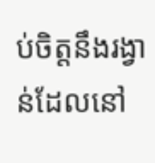ប់ចិត្ដនឹងរង្វាន់ដែលនៅ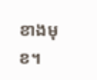ខាងមុខ។